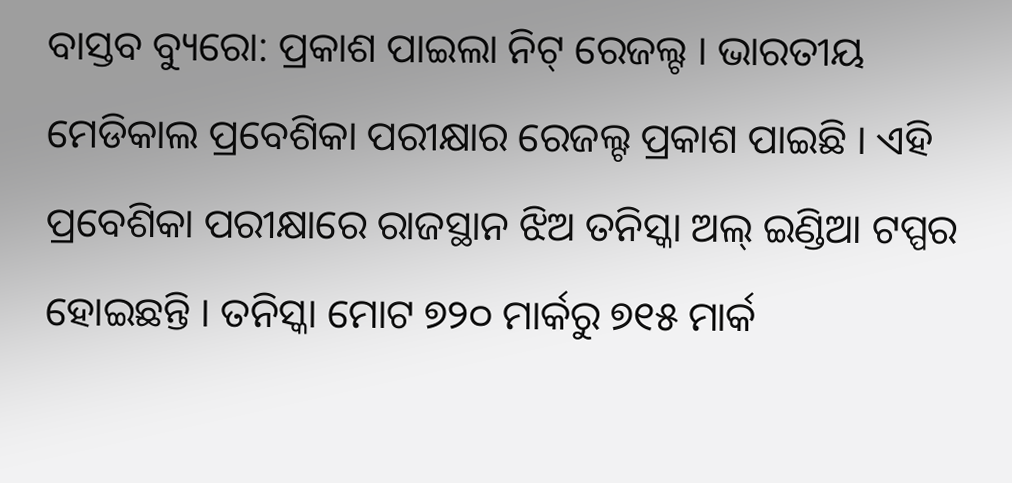ବାସ୍ତବ ବ୍ୟୁରୋ: ପ୍ରକାଶ ପାଇଲା ନିଟ୍ ରେଜଲ୍ଟ । ଭାରତୀୟ ମେଡିକାଲ ପ୍ରବେଶିକା ପରୀକ୍ଷାର ରେଜଲ୍ଟ ପ୍ରକାଶ ପାଇଛି । ଏହି ପ୍ରବେଶିକା ପରୀକ୍ଷାରେ ରାଜସ୍ଥାନ ଝିଅ ତନିସ୍କା ଅଲ୍ ଇଣ୍ଡିଆ ଟପ୍ପର ହୋଇଛନ୍ତି । ତନିସ୍କା ମୋଟ ୭୨୦ ମାର୍କରୁ ୭୧୫ ମାର୍କ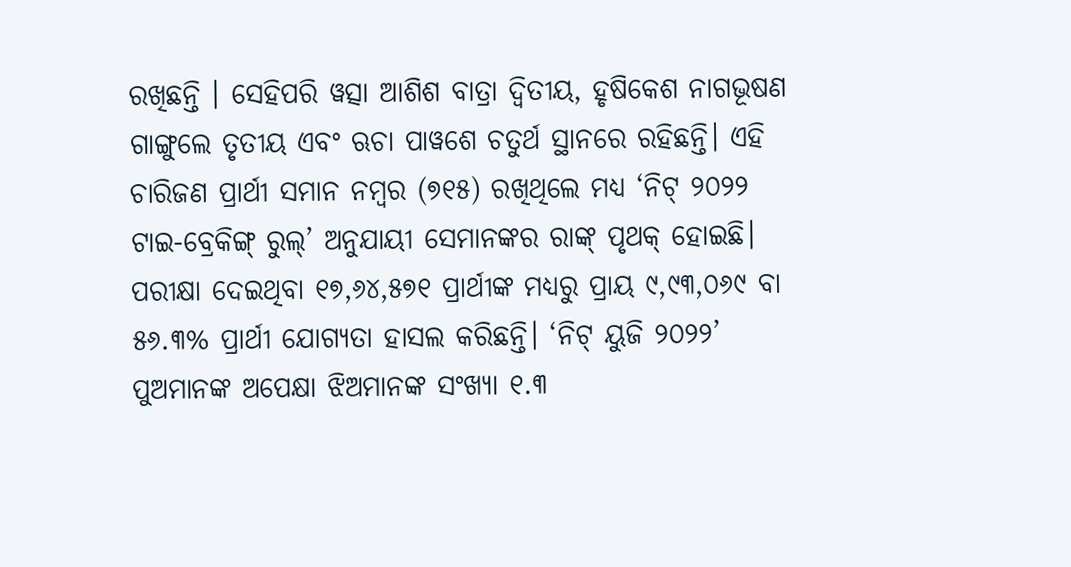ରଖିଛନ୍ତି । ସେହିପରି ୱତ୍ସା ଆଶିଶ ବାତ୍ରା ଦ୍ବିତୀୟ, ହୃଷିକେଶ ନାଗଭୂଷଣ ଗାଙ୍ଗୁଲେ ତୃତୀୟ ଏବଂ ଋଚା ପାୱଶେ ଚତୁର୍ଥ ସ୍ଥାନରେ ରହିଛନ୍ତି। ଏହି ଚାରିଜଣ ପ୍ରାର୍ଥୀ ସମାନ ନମ୍ବର (୭୧୫) ରଖିଥିଲେ ମଧ୍ୟ ‘ନିଟ୍ ୨୦୨୨ ଟାଇ-ବ୍ରେକିଙ୍ଗ୍ ରୁଲ୍’ ଅନୁଯାୟୀ ସେମାନଙ୍କର ରାଙ୍କ୍ ପୃଥକ୍ ହୋଇଛି।
ପରୀକ୍ଷା ଦେଇଥିବା ୧୭,୬୪,୫୭୧ ପ୍ରାର୍ଥୀଙ୍କ ମଧ୍ୟରୁ ପ୍ରାୟ ୯,୯୩,୦୬୯ ବା ୫୬.୩% ପ୍ରାର୍ଥୀ ଯୋଗ୍ୟତା ହାସଲ କରିଛନ୍ତି। ‘ନିଟ୍ ୟୁଜି ୨୦୨୨’ ପୁଅମାନଙ୍କ ଅପେକ୍ଷା ଝିଅମାନଙ୍କ ସଂଖ୍ୟା ୧.୩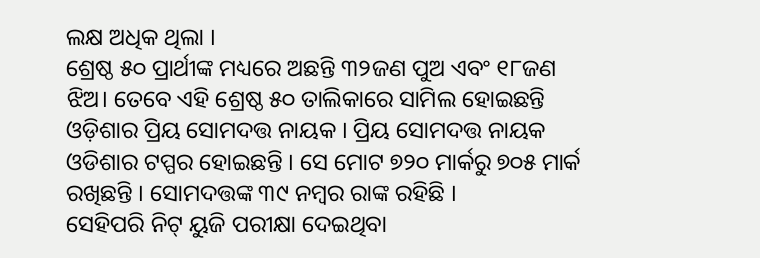ଲକ୍ଷ ଅଧିକ ଥିଲା ।
ଶ୍ରେଷ୍ଠ ୫୦ ପ୍ରାର୍ଥୀଙ୍କ ମଧ୍ୟରେ ଅଛନ୍ତି ୩୨ଜଣ ପୁଅ ଏବଂ ୧୮ଜଣ ଝିଅ। ତେବେ ଏହି ଶ୍ରେଷ୍ଠ ୫୦ ତାଲିକାରେ ସାମିଲ ହୋଇଛନ୍ତି ଓଡ଼ିଶାର ପ୍ରିୟ ସୋମଦତ୍ତ ନାୟକ । ପ୍ରିୟ ସୋମଦତ୍ତ ନାୟକ ଓଡିଶାର ଟପ୍ପର ହୋଇଛନ୍ତି । ସେ ମୋଟ ୭୨୦ ମାର୍କରୁ ୭୦୫ ମାର୍କ ରଖିଛନ୍ତି । ସୋମଦତ୍ତଙ୍କ ୩୯ ନମ୍ବର ରାଙ୍କ ରହିଛି ।
ସେହିପରି ନିଟ୍ ୟୁଜି ପରୀକ୍ଷା ଦେଇଥିବା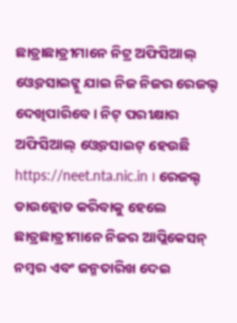ଛାତ୍ରାଛାତ୍ରୀମାନେ ନିଟ୍ର ଅଫିସିଆଲ୍ ଓ୍ୱେବସାଇଟ୍କୁ ଯାଇ ନିଜ ନିଜର ରେଜଲ୍ଟ ଦେଖିପାରିବେ । ନିଟ୍ ପରୀକ୍ଷାର ଅଫିସିଆଲ୍ ଓ୍ୱେବସାଇଟ୍ ହେଉଛି https://neet.nta.nic.in । ରେଜଲ୍ଟ ଡାଉନ୍ଲୋଡ କରିବାକୁ ହେଲେ ଛାତ୍ରଛାତ୍ରୀମାନେ ନିଜର ଆପ୍ଲିକେସନ୍ ନମ୍ବର ଏବଂ ଜନ୍ମତାରିଖ ଦେଇ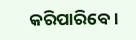କରିପାରିବେ ।